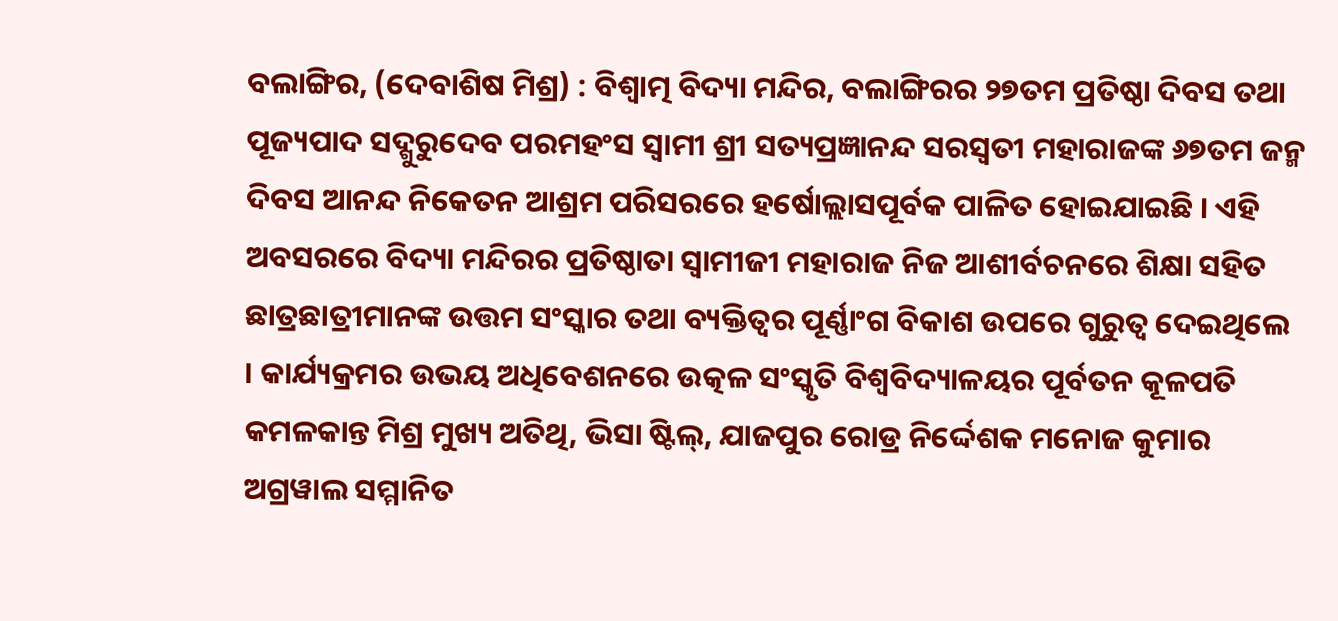ବଲାଙ୍ଗିର, (ଦେବାଶିଷ ମିଶ୍ର) : ବିଶ୍ୱାତ୍ମ ବିଦ୍ୟା ମନ୍ଦିର, ବଲାଙ୍ଗିରର ୨୭ତମ ପ୍ରତିଷ୍ଠା ଦିବସ ତଥା ପୂଜ୍ୟପାଦ ସଦ୍ଗୁରୁଦେବ ପରମହଂସ ସ୍ୱାମୀ ଶ୍ରୀ ସତ୍ୟପ୍ରଜ୍ଞାନନ୍ଦ ସରସ୍ଵତୀ ମହାରାଜଙ୍କ ୬୭ତମ ଜନ୍ମ ଦିବସ ଆନନ୍ଦ ନିକେତନ ଆଶ୍ରମ ପରିସରରେ ହର୍ଷୋଲ୍ଲାସପୂର୍ବକ ପାଳିତ ହୋଇଯାଇଛି । ଏହି ଅବସରରେ ବିଦ୍ୟା ମନ୍ଦିରର ପ୍ରତିଷ୍ଠାତା ସ୍ୱାମୀଜୀ ମହାରାଜ ନିଜ ଆଶୀର୍ବଚନରେ ଶିକ୍ଷା ସହିତ ଛାତ୍ରଛାତ୍ରୀମାନଙ୍କ ଉତ୍ତମ ସଂସ୍କାର ତଥା ବ୍ୟକ୍ତିତ୍ଵର ପୂର୍ଣ୍ଣାଂଗ ବିକାଶ ଉପରେ ଗୁରୁତ୍ୱ ଦେଇଥିଲେ । କାର୍ଯ୍ୟକ୍ରମର ଉଭୟ ଅଧିବେଶନରେ ଉତ୍କଳ ସଂସ୍କୃତି ବିଶ୍ଵବିଦ୍ୟାଳୟର ପୂର୍ବତନ କୂଳପତି କମଳକାନ୍ତ ମିଶ୍ର ମୁଖ୍ୟ ଅତିଥି, ଭିସା ଷ୍ଟିଲ୍, ଯାଜପୁର ରୋଡ୍ର ନିର୍ଦ୍ଦେଶକ ମନୋଜ କୁମାର ଅଗ୍ରୱାଲ ସମ୍ମାନିତ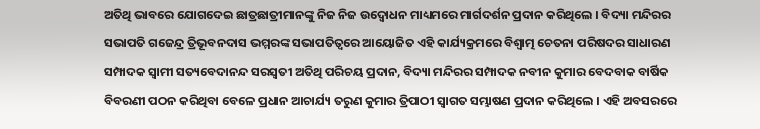ଅତିଥି ଭାବରେ ଯୋଗଦେଇ ଛାତ୍ରଛାତ୍ରୀମାନଙ୍କୁ ନିଜ ନିଜ ଉଦ୍ବୋଧନ ମାଧ୍ୟମରେ ମାର୍ଗଦର୍ଶନ ପ୍ରଦାନ କରିଥିଲେ । ବିଦ୍ୟା ମନ୍ଦିରର ସଭାପତି ଗଜେନ୍ଦ୍ର ତ୍ରିଭୂବନଦାସ ଭମ୍ମରଙ୍କ ସଭାପତିତ୍ୱରେ ଆୟୋଜିତ ଏହି କାର୍ଯ୍ୟକ୍ରମରେ ବିଶ୍ୱାତ୍ମ ଚେତନା ପରିଷଦର ସାଧାରଣ ସମ୍ପାଦକ ସ୍ୱାମୀ ସତ୍ୟବେଦାନନ୍ଦ ସରସ୍ଵତୀ ଅତିଥି ପରିଚୟ ପ୍ରଦାନ, ବିଦ୍ୟା ମନ୍ଦିରର ସମ୍ପାଦକ ନବୀନ କୁମାର ବେଦବାକ ବାର୍ଷିକ ବିବରଣୀ ପଠନ କରିଥିବା ବେଳେ ପ୍ରଧାନ ଆଚାର୍ଯ୍ୟ ତରୁଣ କୁମାର ତ୍ରିପାଠୀ ସ୍ୱାଗତ ସମ୍ଭାଷଣ ପ୍ରଦାନ କରିଥିଲେ । ଏହି ଅବସରରେ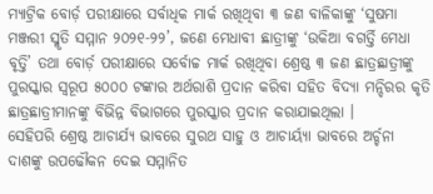ମ୍ୟାଟ୍ରିକ ବୋର୍ଡ଼ ପରୀକ୍ଷାରେ ସର୍ବାଧିକ ମାର୍କ ରଖିଥିବା ୩ ଜଣ ବାଳିକାଙ୍କୁ ‘ସୁଷମା ମଞ୍ଜରୀ ସ୍ମୃତି ସମ୍ମାନ ୨୦୨୧-୨୨’, ଜଣେ ମେଧାବୀ ଛାତ୍ରୀଙ୍କୁ ‘ଉକିଆ ବଗର୍ତ୍ତି ମେଧା ବୃତ୍ତି’ ତଥା ବୋର୍ଡ଼ ପରୀକ୍ଷାରେ ସର୍ବୋଚ୍ଚ ମାର୍କ ରଖିଥିବା ଶ୍ରେଷ୍ଠ ୩ ଜଣ ଛାତ୍ରଛାତ୍ରୀଙ୍କୁ ପୁରସ୍କାର ସ୍ୱରୂପ ୫୦୦୦ ଟଙ୍କାର ଅର୍ଥରାଶି ପ୍ରଦାନ କରିବା ସହିତ ବିଦ୍ୟା ମନ୍ଦିରର କୃତି ଛାତ୍ରଛାତ୍ରୀମାନଙ୍କୁ ବିଭିନ୍ନ ବିଭାଗରେ ପୁରସ୍କାର ପ୍ରଦାନ କରାଯାଇଥିଲା ।
ସେହିପରି ଶ୍ରେଷ୍ଠ ଆଚାର୍ଯ୍ୟ ଭାବରେ ସୁରଥ ସାହୁ ଓ ଆଚାର୍ୟ୍ୟା ଭାବରେ ଅର୍ଚ୍ଚନା ଦାଶଙ୍କୁ ଉପଢୌକନ ଦେଇ ସମ୍ମାନିତ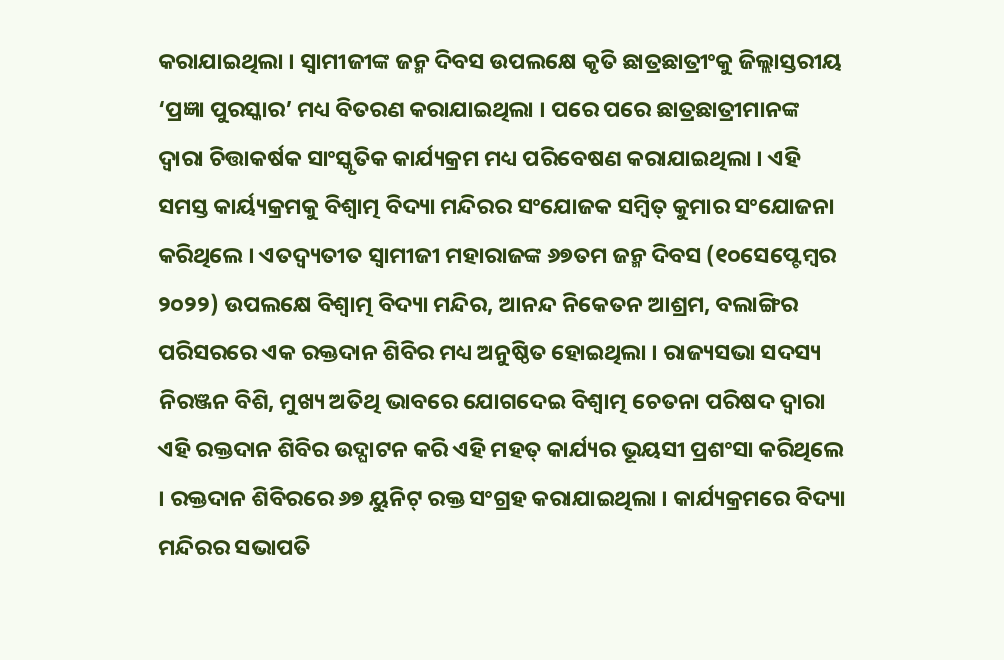କରାଯାଇଥିଲା । ସ୍ୱାମୀଜୀଙ୍କ ଜନ୍ମ ଦିବସ ଉପଲକ୍ଷେ କୃତି ଛାତ୍ରଛାତ୍ରୀଂକୁ ଜିଲ୍ଲାସ୍ତରୀୟ ‘ପ୍ରଜ୍ଞା ପୁରସ୍କାର’ ମଧ୍ୟ ବିତରଣ କରାଯାଇଥିଲା । ପରେ ପରେ ଛାତ୍ରଛାତ୍ରୀମାନଙ୍କ ଦ୍ୱାରା ଚିତ୍ତାକର୍ଷକ ସାଂସ୍କୃତିକ କାର୍ଯ୍ୟକ୍ରମ ମଧ୍ୟ ପରିବେଷଣ କରାଯାଇଥିଲା । ଏହି ସମସ୍ତ କାର୍ୟ୍ୟକ୍ରମକୁ ବିଶ୍ୱାତ୍ମ ବିଦ୍ୟା ମନ୍ଦିରର ସଂଯୋଜକ ସମ୍ବିତ୍ କୁମାର ସଂଯୋଜନା କରିଥିଲେ । ଏତଦ୍ବ୍ୟତୀତ ସ୍ୱାମୀଜୀ ମହାରାଜଙ୍କ ୬୭ତମ ଜନ୍ମ ଦିବସ (୧୦ସେପ୍ଟେମ୍ବର ୨୦୨୨) ଉପଲକ୍ଷେ ବିଶ୍ୱାତ୍ମ ବିଦ୍ୟା ମନ୍ଦିର, ଆନନ୍ଦ ନିକେତନ ଆଶ୍ରମ, ବଲାଙ୍ଗିର ପରିସରରେ ଏକ ରକ୍ତଦାନ ଶିବିର ମଧ୍ୟ ଅନୁଷ୍ଠିତ ହୋଇଥିଲା । ରାଜ୍ୟସଭା ସଦସ୍ୟ ନିରଞ୍ଜନ ବିଶି, ମୁଖ୍ୟ ଅତିଥି ଭାବରେ ଯୋଗଦେଇ ବିଶ୍ୱାତ୍ମ ଚେତନା ପରିଷଦ ଦ୍ୱାରା ଏହି ରକ୍ତଦାନ ଶିବିର ଉଦ୍ଘାଟନ କରି ଏହି ମହତ୍ କାର୍ଯ୍ୟର ଭୂୟସୀ ପ୍ରଶଂସା କରିଥିଲେ । ରକ୍ତଦାନ ଶିବିରରେ ୬୭ ୟୁନିଟ୍ ରକ୍ତ ସଂଗ୍ରହ କରାଯାଇଥିଲା । କାର୍ଯ୍ୟକ୍ରମରେ ବିଦ୍ୟା ମନ୍ଦିରର ସଭାପତି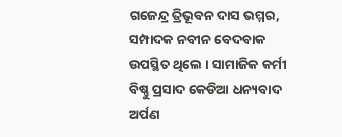ଗଜେନ୍ଦ୍ର ତ୍ରିଭୂବନ ଦାସ ଭମ୍ମର, ସମ୍ପାଦକ ନବୀନ ବେଦବାକ ଉପସ୍ଥିତ ଥିଲେ । ସାମାଜିକ କର୍ମୀ ବିଷ୍ଣୁ ପ୍ରସାଦ କେଡିଆ ଧନ୍ୟବାଦ ଅର୍ପଣ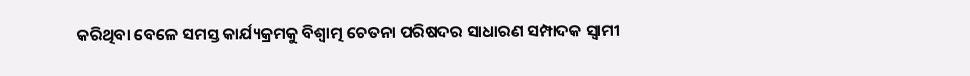କରିଥିବା ବେଳେ ସମସ୍ତ କାର୍ଯ୍ୟକ୍ରମକୁ ବିଶ୍ୱାତ୍ମ ଚେତନା ପରିଷଦର ସାଧାରଣ ସମ୍ପାଦକ ସ୍ୱାମୀ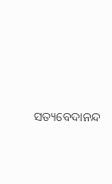ସତ୍ୟବେଦାନନ୍ଦ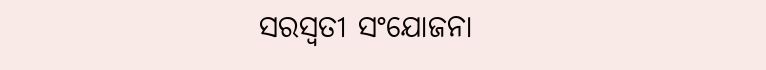ସରସ୍ଵତୀ ସଂଯୋଜନା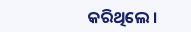କରିଥିଲେ ।